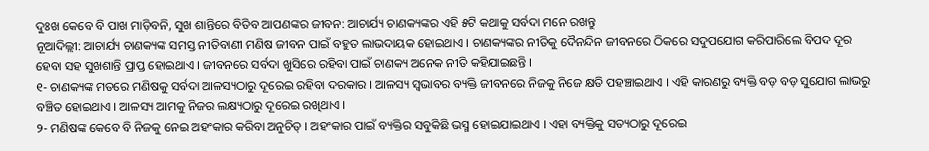ଦୁଃଖ କେବେ ବି ପାଖ ମାଡ଼ିବନି, ସୁଖ ଶାନ୍ତିରେ ବିତିବ ଆପଣଙ୍କର ଜୀବନ: ଆଚାର୍ଯ୍ୟ ଚାଣକ୍ୟଙ୍କର ଏହି ୫ଟି କଥାକୁ ସର୍ବଦା ମନେ ରଖନ୍ତୁ
ନୂଆଦିଲ୍ଲୀ: ଆଚାର୍ଯ୍ୟ ଚାଣକ୍ୟଙ୍କ ସମସ୍ତ ନୀତିବାଣୀ ମଣିଷ ଜୀବନ ପାଇଁ ବହୁତ ଲାଭଦାୟକ ହୋଇଥାଏ । ଚାଣକ୍ୟଙ୍କର ନୀତିକୁ ଦୈନନ୍ଦିନ ଜୀବନରେ ଠିକରେ ସଦୁପଯୋଗ କରିପାରିଲେ ବିପଦ ଦୂର ହେବା ସହ ସୁଖଶାନ୍ତି ପ୍ରାପ୍ତ ହୋଇଥାଏ । ଜୀବନରେ ସର୍ବଦା ଖୁସିରେ ରହିବା ପାଇଁ ଚାଣକ୍ୟ ଅନେକ ନୀତି କହିଯାଇଛନ୍ତି ।
୧- ଚାଣକ୍ୟଙ୍କ ମତରେ ମଣିଷକୁ ସର୍ବଦା ଆଳସ୍ୟଠାରୁ ଦୂରେଇ ରହିବା ଦରକାର । ଆଳସ୍ୟ ସ୍ୱଭାବର ବ୍ୟକ୍ତି ଜୀବନରେ ନିଜକୁ ନିଜେ କ୍ଷତି ପହଞ୍ଚାଇଥାଏ । ଏହି କାରଣରୁ ବ୍ୟକ୍ତି ବଡ଼ ବଡ଼ ସୁଯୋଗ ଲାଭରୁ ବଞ୍ଚିତ ହୋଇଥାଏ । ଆଳସ୍ୟ ଆମକୁ ନିଜର ଲକ୍ଷ୍ୟଠାରୁ ଦୂରେଇ ରଖିଥାଏ ।
୨- ମଣିଷଙ୍କ କେବେ ବି ନିଜକୁ ନେଇ ଅହଂକାର କରିବା ଅନୁଚିତ୍ । ଅହଂକାର ପାଇଁ ବ୍ୟକ୍ତିର ସବୁକିଛି ଭସ୍ମ ହୋଇଯାଇଥାଏ । ଏହା ବ୍ୟକ୍ତିକୁ ସତ୍ୟଠାରୁ ଦୂରେଇ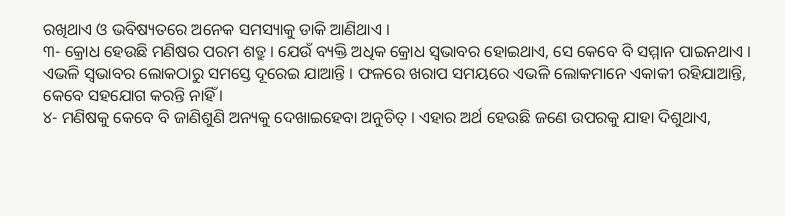ରଖିଥାଏ ଓ ଭବିଷ୍ୟତରେ ଅନେକ ସମସ୍ୟାକୁ ଡାକି ଆଣିଥାଏ ।
୩- କ୍ରୋଧ ହେଉଛି ମଣିଷର ପରମ ଶତ୍ରୁ । ଯେଉଁ ବ୍ୟକ୍ତି ଅଧିକ କ୍ରୋଧ ସ୍ୱଭାବର ହୋଇଥାଏ, ସେ କେବେ ବି ସମ୍ମାନ ପାଇନଥାଏ । ଏଭଳି ସ୍ୱଭାବର ଲୋକଠାରୁ ସମସ୍ତେ ଦୂରେଇ ଯାଆନ୍ତି । ଫଳରେ ଖରାପ ସମୟରେ ଏଭଳି ଲୋକମାନେ ଏକାକୀ ରହିଯାଆନ୍ତି, କେବେ ସହଯୋଗ କରନ୍ତି ନାହିଁ ।
୪- ମଣିଷକୁ କେବେ ବି ଜାଣିଶୁଣି ଅନ୍ୟକୁ ଦେଖାଇହେବା ଅନୁଚିତ୍ । ଏହାର ଅର୍ଥ ହେଉଛି ଜଣେ ଉପରକୁ ଯାହା ଦିଶୁଥାଏ,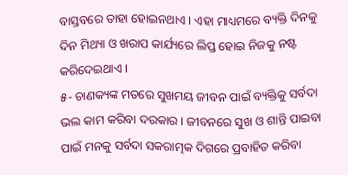ବାସ୍ତବରେ ତାହା ହୋଇନଥାଏ । ଏହା ମାଧ୍ୟମରେ ବ୍ୟକ୍ତି ଦିନକୁ ଦିନ ମିଥ୍ୟା ଓ ଖରାପ କାର୍ଯ୍ୟରେ ଲିପ୍ତ ହୋଇ ନିଜକୁ ନଷ୍ଟ କରିଦେଇଥାଏ ।
୫- ଚାଣକ୍ୟଙ୍କ ମତରେ ସୁଖମୟ ଜୀବନ ପାଇଁ ବ୍ୟକ୍ତିକୁ ସର୍ବଦା ଭଲ କାମ କରିବା ଦରକାର । ଜୀବନରେ ସୁଖ ଓ ଶାନ୍ତି ପାଇବା ପାଇଁ ମନକୁ ସର୍ବଦା ସକରାତ୍ମକ ଦିଗରେ ପ୍ରବାହିତ କରିବା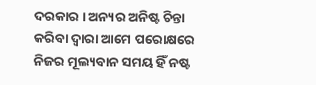ଦରକାର । ଅନ୍ୟର ଅନିଷ୍ଟ ଚିନ୍ତା କରିବା ଦ୍ୱାରା ଆମେ ପରୋକ୍ଷରେ ନିଜର ମୂଲ୍ୟବାନ ସମୟ ହିଁ ନଷ୍ଟ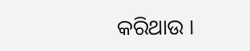କରିଥାଉ ।